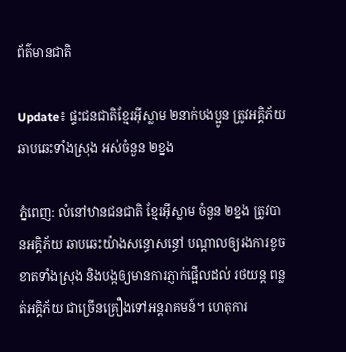ព័ត៌មានជាតិ

Update៖ ផ្ទះជនជាតិខ្មែរអ៊ីស្លាម ២នាក់បងប្អូន ត្រូវអគ្គិភ័យឆាបឆេះទាំងស្រុង អស់ចំនួន ២ខ្នង

ភ្នំពេញ: លំនៅឋានជនជាតិ ខ្មែរអ៊ីស្លាម ចំនួន ២ខ្នង ត្រូវបានអគ្គិភ័យ ឆាបឆេះយ៉ាងសន្ធោសន្ធៅ បណ្តាលឲ្យរងការខូចខាតទាំងស្រុង និងបង្កឲ្យមានការភ្ញាក់ផ្អើលដល់ រថយន្ត ពន្លត់អគ្គិភ័យ ជាច្រើនគ្រឿងទៅអន្តរាគមន៍។ ហេតុការ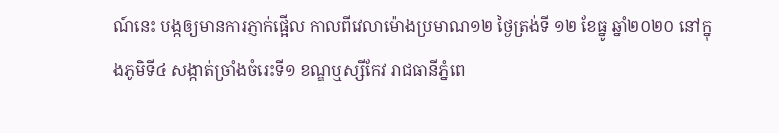ណ៍នេះ បង្កឲ្យមានការភ្ញាក់ផ្អើល កាលពីវេលាម៉ោងប្រមាណ១២ ថ្ងៃត្រង់ទី ១២ ខែធ្នូ ឆ្នាំ២០២០ នៅក្នុងភូមិទី៤ សង្កាត់ច្រាំងចំរេះទី១ ខណ្ឌឬស្សីកែវ រាជធានីភ្នំពេ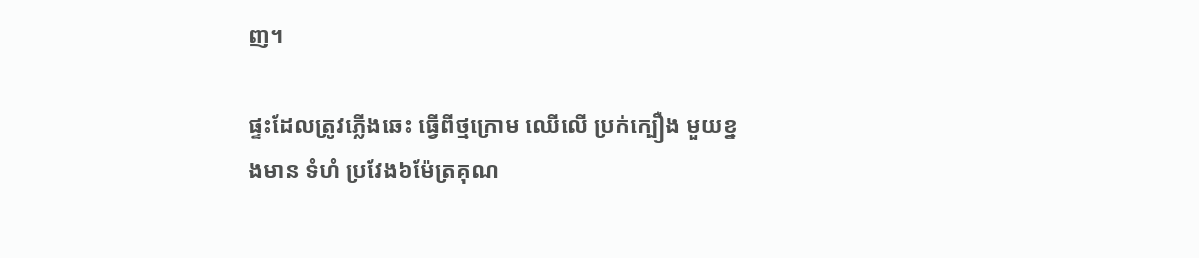ញ។

ផ្ទះដែលត្រូវភ្លើងឆេះ ធ្វើពីថ្មក្រោម ឈើលើ ប្រក់ក្បឿង មួយខ្នងមាន ទំហំ ប្រវែង៦ម៉ែត្រគុណ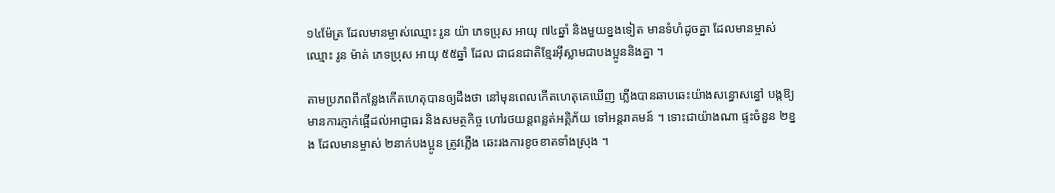១៤ម៉ែត្រ ដែលមានម្ចាស់ឈ្មោះ រូន យ៉ា ភេទប្រុស អាយុ ៧៤ឆ្នាំ និងមួយខ្នងទៀត មានទំហំដូចគ្នា ដែលមានម្ចាស់ឈ្មោះ រូន ម៉ាត់ ភេទប្រុស អាយុ ៥៥ឆ្នាំ ដែល ជាជនជាតិខ្មែរអ៊ីស្លាមជាបងប្អូននិងគ្នា ។

តាមប្រភពពីកន្លែងកើតហេតុបានឲ្យដឹងថា នៅមុនពេលកើតហេតុគេឃើញ ភ្លើងបានឆាបឆេះយ៉ាងសន្ធោសន្ធៅ បង្កឱ្យមានការភ្ញាក់ផ្អើដល់អាជ្ញាធរ និងសមត្ថកិច្ច ហៅរថយន្តពន្លត់អគ្គិភ័យ ទៅអន្តរាគមន៍ ។ ទោះជាយ៉ាងណា ផ្ទះចំនួន ២ខ្នង ដែលមានម្ចាស់ ២នាក់បងប្អូន ត្រូវភ្លើង ឆេះរងការខូចខាតទាំងស្រុង ។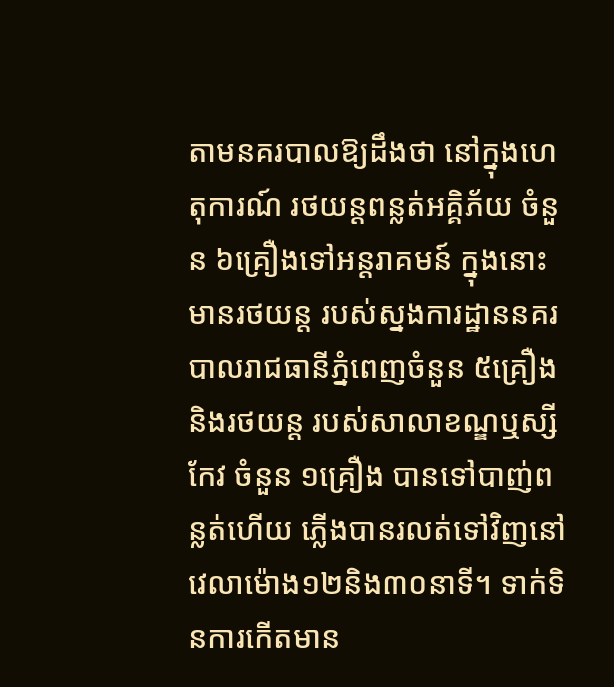តាមនគរបាលឱ្យដឹងថា នៅក្នុងហេតុការណ៍ រថយន្តពន្លត់អគ្គិភ័យ ចំនួន ៦គ្រឿងទៅអន្តរាគមន៍ ក្នុងនោះ មានរថយន្ត របស់ស្នងការដ្ឋាននគរបាលរាជធានីភ្នំពេញចំនួន ៥គ្រឿង និងរថយន្ត របស់សាលាខណ្ឌឬស្សីកែវ ចំនួន ១គ្រឿង បានទៅបាញ់ពន្លត់ហើយ ភ្លើងបានរលត់ទៅវិញនៅវេលាម៉ោង១២និង៣០នាទី។ ទាក់ទិនការកើតមាន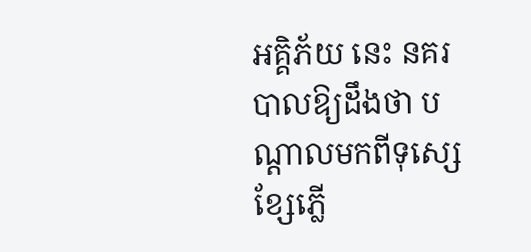អគ្គិភ័យ នេះ នគរបាលឱ្យដឹងថា បណ្តាលមកពីទុស្សេខ្សែភ្លើ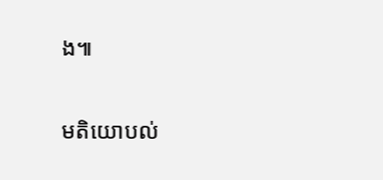ង៕

មតិយោបល់